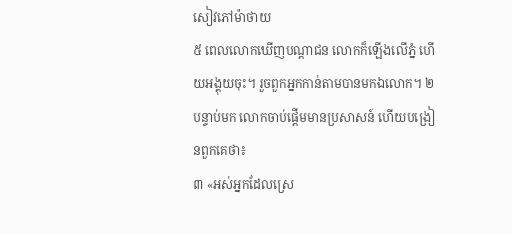សៀវភៅម៉ាថាយ
៥ ពេលលោកឃើញបណ្ដាជន លោកក៏ឡើងលើភ្នំ ហើយអង្គុយចុះ។ រួចពួកអ្នកកាន់តាមបានមកឯលោក។ ២ បន្ទាប់មក លោកចាប់ផ្ដើមមានប្រសាសន៍ ហើយបង្រៀនពួកគេថា៖
៣ «អស់អ្នកដែលស្រេ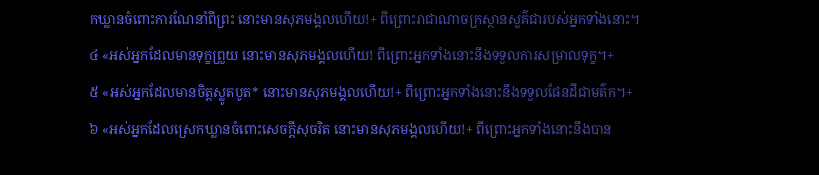កឃ្លានចំពោះការណែនាំពីព្រះ នោះមានសុភមង្គលហើយ!+ ពីព្រោះរាជាណាចក្រស្ថានសួគ៌ជារបស់អ្នកទាំងនោះ។
៤ «អស់អ្នកដែលមានទុក្ខព្រួយ នោះមានសុភមង្គលហើយ! ពីព្រោះអ្នកទាំងនោះនឹងទទួលការសម្រាលទុក្ខ។+
៥ «អស់អ្នកដែលមានចិត្តស្លូតបូត* នោះមានសុភមង្គលហើយ!+ ពីព្រោះអ្នកទាំងនោះនឹងទទួលផែនដីជាមត៌ក។+
៦ «អស់អ្នកដែលស្រេកឃ្លានចំពោះសេចក្ដីសុចរិត នោះមានសុភមង្គលហើយ!+ ពីព្រោះអ្នកទាំងនោះនឹងបាន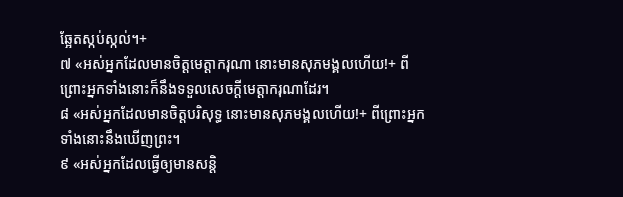ឆ្អែតស្កប់ស្កល់។+
៧ «អស់អ្នកដែលមានចិត្តមេត្តាករុណា នោះមានសុភមង្គលហើយ!+ ពីព្រោះអ្នកទាំងនោះក៏នឹងទទួលសេចក្ដីមេត្តាករុណាដែរ។
៨ «អស់អ្នកដែលមានចិត្តបរិសុទ្ធ នោះមានសុភមង្គលហើយ!+ ពីព្រោះអ្នកទាំងនោះនឹងឃើញព្រះ។
៩ «អស់អ្នកដែលធ្វើឲ្យមានសន្តិ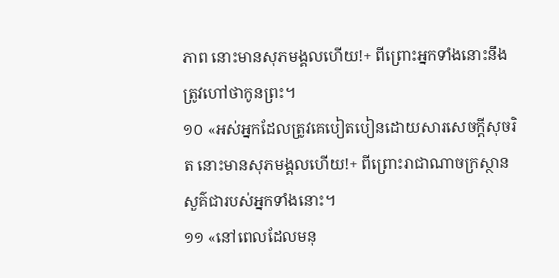ភាព នោះមានសុភមង្គលហើយ!+ ពីព្រោះអ្នកទាំងនោះនឹងត្រូវហៅថាកូនព្រះ។
១០ «អស់អ្នកដែលត្រូវគេបៀតបៀនដោយសារសេចក្ដីសុចរិត នោះមានសុភមង្គលហើយ!+ ពីព្រោះរាជាណាចក្រស្ថានសួគ៌ជារបស់អ្នកទាំងនោះ។
១១ «នៅពេលដែលមនុ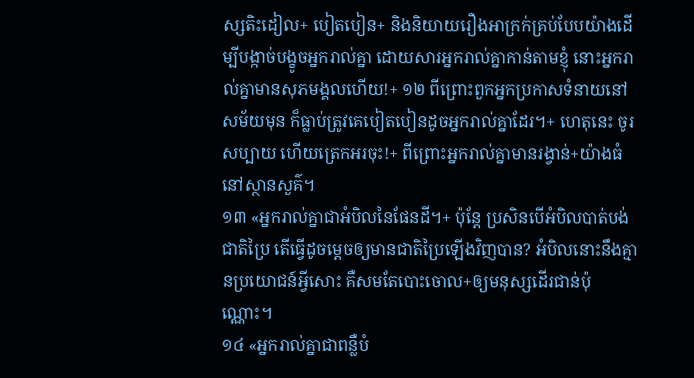ស្សតិះដៀល+ បៀតបៀន+ និងនិយាយរឿងអាក្រក់គ្រប់បែបយ៉ាងដើម្បីបង្កាច់បង្ខូចអ្នករាល់គ្នា ដោយសារអ្នករាល់គ្នាកាន់តាមខ្ញុំ នោះអ្នករាល់គ្នាមានសុភមង្គលហើយ!+ ១២ ពីព្រោះពួកអ្នកប្រកាសទំនាយនៅសម័យមុន ក៏ធ្លាប់ត្រូវគេបៀតបៀនដូចអ្នករាល់គ្នាដែរ។+ ហេតុនេះ ចូរសប្បាយ ហើយត្រេកអរចុះ!+ ពីព្រោះអ្នករាល់គ្នាមានរង្វាន់+យ៉ាងធំនៅស្ថានសួគ៌។
១៣ «អ្នករាល់គ្នាជាអំបិលនៃផែនដី។+ ប៉ុន្តែ ប្រសិនបើអំបិលបាត់បង់ជាតិប្រៃ តើធ្វើដូចម្ដេចឲ្យមានជាតិប្រៃឡើងវិញបាន? អំបិលនោះនឹងគ្មានប្រយោជន៍អ្វីសោះ គឺសមតែបោះចោល+ឲ្យមនុស្សដើរជាន់ប៉ុណ្ណោះ។
១៤ «អ្នករាល់គ្នាជាពន្លឺបំ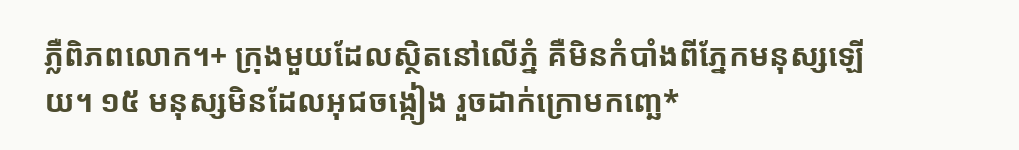ភ្លឺពិភពលោក។+ ក្រុងមួយដែលស្ថិតនៅលើភ្នំ គឺមិនកំបាំងពីភ្នែកមនុស្សឡើយ។ ១៥ មនុស្សមិនដែលអុជចង្កៀង រួចដាក់ក្រោមកញ្ឆេ*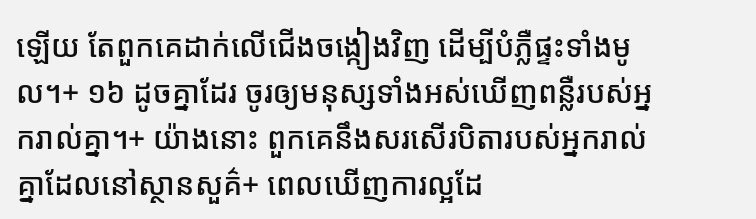ឡើយ តែពួកគេដាក់លើជើងចង្កៀងវិញ ដើម្បីបំភ្លឺផ្ទះទាំងមូល។+ ១៦ ដូចគ្នាដែរ ចូរឲ្យមនុស្សទាំងអស់ឃើញពន្លឺរបស់អ្នករាល់គ្នា។+ យ៉ាងនោះ ពួកគេនឹងសរសើរបិតារបស់អ្នករាល់គ្នាដែលនៅស្ថានសួគ៌+ ពេលឃើញការល្អដែ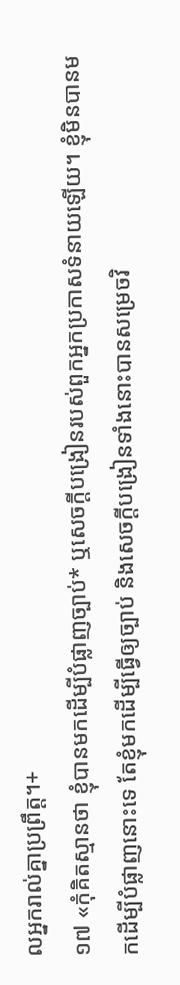លអ្នករាល់គ្នាប្រព្រឹត្ត។+
១៧ «កុំគិតស្មានថា ខ្ញុំបានមកដើម្បីបំផ្លាញច្បាប់* ឬសេចក្ដីបង្រៀនរបស់ពួកអ្នកប្រកាសទំនាយឡើយ។ ខ្ញុំមិនបានមកដើម្បីបំផ្លាញនោះទេ តែខ្ញុំមកដើម្បីធ្វើឲ្យច្បាប់ និងសេចក្ដីបង្រៀនទាំងនោះបានសម្រេចវិ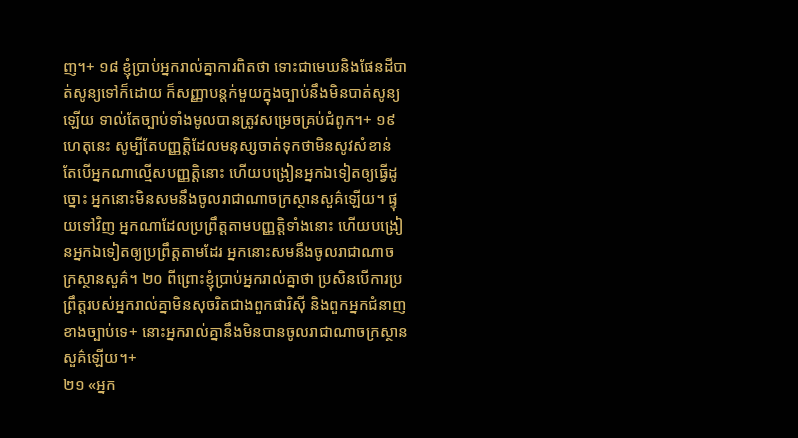ញ។+ ១៨ ខ្ញុំប្រាប់អ្នករាល់គ្នាការពិតថា ទោះជាមេឃនិងផែនដីបាត់សូន្យទៅក៏ដោយ ក៏សញ្ញាបន្តក់មួយក្នុងច្បាប់នឹងមិនបាត់សូន្យឡើយ ទាល់តែច្បាប់ទាំងមូលបានត្រូវសម្រេចគ្រប់ជំពូក។+ ១៩ ហេតុនេះ សូម្បីតែបញ្ញត្ដិដែលមនុស្សចាត់ទុកថាមិនសូវសំខាន់ តែបើអ្នកណាល្មើសបញ្ញត្ដិនោះ ហើយបង្រៀនអ្នកឯទៀតឲ្យធ្វើដូច្នោះ អ្នកនោះមិនសមនឹងចូលរាជាណាចក្រស្ថានសួគ៌ឡើយ។ ផ្ទុយទៅវិញ អ្នកណាដែលប្រព្រឹត្តតាមបញ្ញត្ដិទាំងនោះ ហើយបង្រៀនអ្នកឯទៀតឲ្យប្រព្រឹត្តតាមដែរ អ្នកនោះសមនឹងចូលរាជាណាចក្រស្ថានសួគ៌។ ២០ ពីព្រោះខ្ញុំប្រាប់អ្នករាល់គ្នាថា ប្រសិនបើការប្រព្រឹត្តរបស់អ្នករាល់គ្នាមិនសុចរិតជាងពួកផារិស៊ី និងពួកអ្នកជំនាញខាងច្បាប់ទេ+ នោះអ្នករាល់គ្នានឹងមិនបានចូលរាជាណាចក្រស្ថានសួគ៌ឡើយ។+
២១ «អ្នក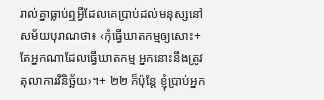រាល់គ្នាធ្លាប់ឮអ្វីដែលគេប្រាប់ដល់មនុស្សនៅសម័យបុរាណថា៖ ‹កុំធ្វើឃាតកម្មឲ្យសោះ+ តែអ្នកណាដែលធ្វើឃាតកម្ម អ្នកនោះនឹងត្រូវតុលាការវិនិច្ឆ័យ›។+ ២២ ក៏ប៉ុន្តែ ខ្ញុំប្រាប់អ្នក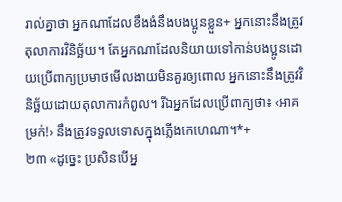រាល់គ្នាថា អ្នកណាដែលខឹងងំនឹងបងប្អូនខ្លួន+ អ្នកនោះនឹងត្រូវតុលាការវិនិច្ឆ័យ។ តែអ្នកណាដែលនិយាយទៅកាន់បងប្អូនដោយប្រើពាក្យប្រមាថមើលងាយមិនគួរឲ្យពោល អ្នកនោះនឹងត្រូវវិនិច្ឆ័យដោយតុលាការកំពូល។ រីឯអ្នកដែលប្រើពាក្យថា៖ ‹អាគម្រក់!› នឹងត្រូវទទួលទោសក្នុងភ្លើងកេហេណា។*+
២៣ «ដូច្នេះ ប្រសិនបើអ្ន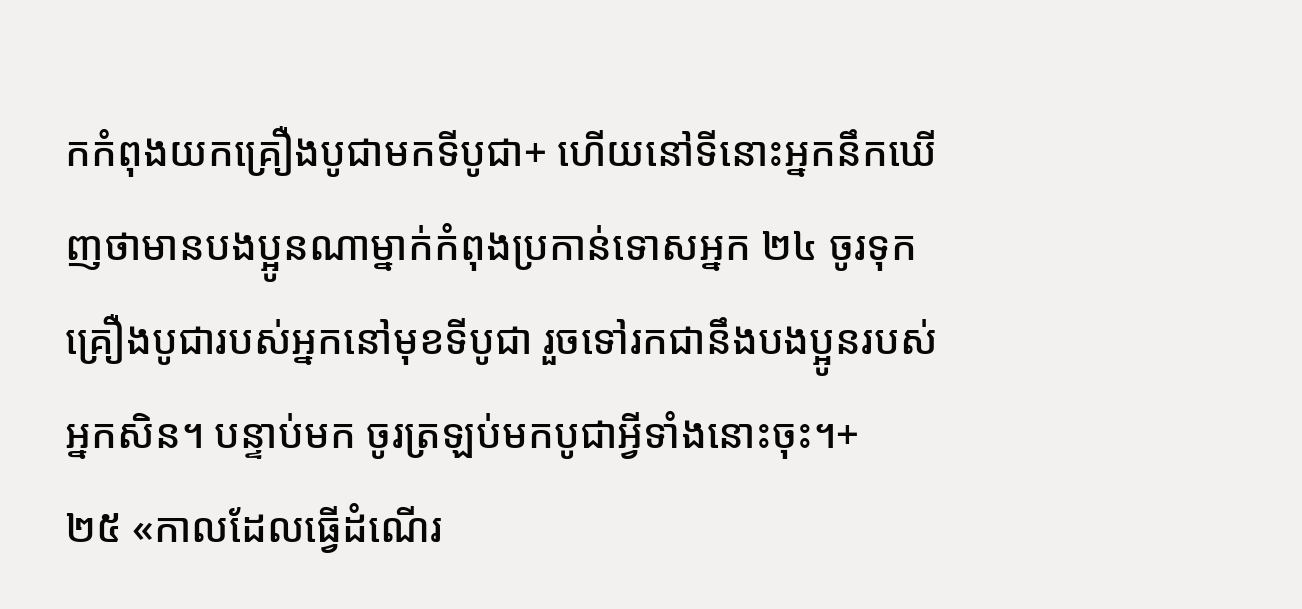កកំពុងយកគ្រឿងបូជាមកទីបូជា+ ហើយនៅទីនោះអ្នកនឹកឃើញថាមានបងប្អូនណាម្នាក់កំពុងប្រកាន់ទោសអ្នក ២៤ ចូរទុកគ្រឿងបូជារបស់អ្នកនៅមុខទីបូជា រួចទៅរកជានឹងបងប្អូនរបស់អ្នកសិន។ បន្ទាប់មក ចូរត្រឡប់មកបូជាអ្វីទាំងនោះចុះ។+
២៥ «កាលដែលធ្វើដំណើរ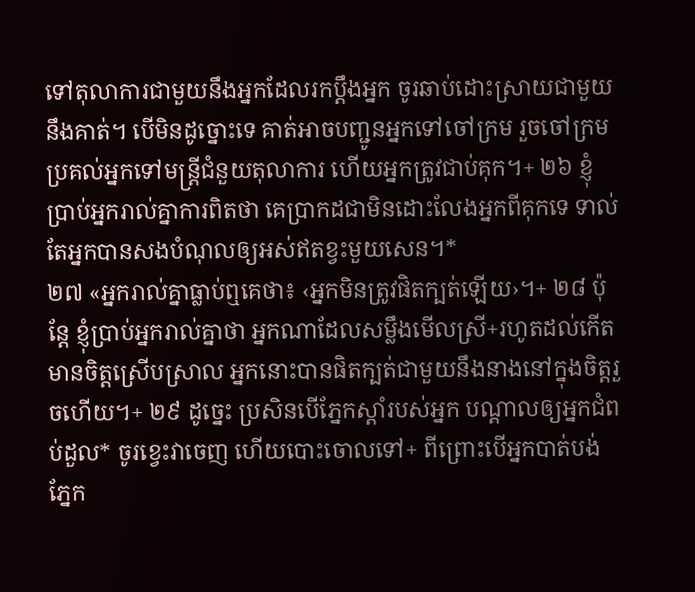ទៅតុលាការជាមួយនឹងអ្នកដែលរកប្ដឹងអ្នក ចូរឆាប់ដោះស្រាយជាមួយនឹងគាត់។ បើមិនដូច្នោះទេ គាត់អាចបញ្ជូនអ្នកទៅចៅក្រម រួចចៅក្រមប្រគល់អ្នកទៅមន្ត្រីជំនួយតុលាការ ហើយអ្នកត្រូវជាប់គុក។+ ២៦ ខ្ញុំប្រាប់អ្នករាល់គ្នាការពិតថា គេប្រាកដជាមិនដោះលែងអ្នកពីគុកទេ ទាល់តែអ្នកបានសងបំណុលឲ្យអស់ឥតខ្វះមួយសេន។*
២៧ «អ្នករាល់គ្នាធ្លាប់ឮគេថា៖ ‹អ្នកមិនត្រូវផិតក្បត់ឡើយ›។+ ២៨ ប៉ុន្តែ ខ្ញុំប្រាប់អ្នករាល់គ្នាថា អ្នកណាដែលសម្លឹងមើលស្រី+រហូតដល់កើតមានចិត្តស្រើបស្រាល អ្នកនោះបានផិតក្បត់ជាមួយនឹងនាងនៅក្នុងចិត្តរួចហើយ។+ ២៩ ដូច្នេះ ប្រសិនបើភ្នែកស្ដាំរបស់អ្នក បណ្ដាលឲ្យអ្នកជំពប់ដួល* ចូរខ្វេះវាចេញ ហើយបោះចោលទៅ+ ពីព្រោះបើអ្នកបាត់បង់ភ្នែក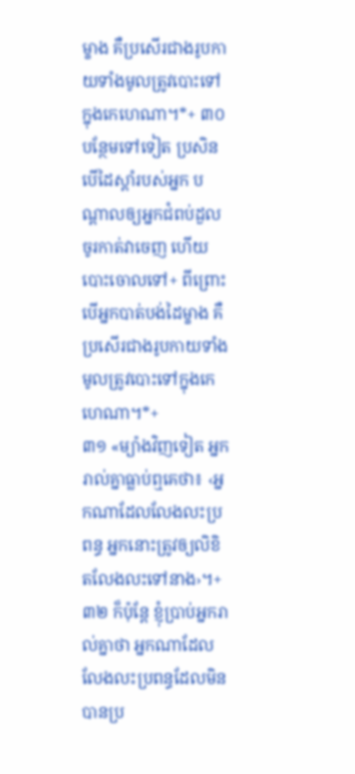ម្ខាង គឺប្រសើរជាងរូបកាយទាំងមូលត្រូវបោះទៅក្នុងកេហេណា។*+ ៣០ បន្ថែមទៅទៀត ប្រសិនបើដៃស្ដាំរបស់អ្នក បណ្ដាលឲ្យអ្នកជំពប់ដួល ចូរកាត់វាចេញ ហើយបោះចោលទៅ+ ពីព្រោះបើអ្នកបាត់បង់ដៃម្ខាង គឺប្រសើរជាងរូបកាយទាំងមូលត្រូវបោះទៅក្នុងកេហេណា។*+
៣១ «ម្យ៉ាងវិញទៀត អ្នករាល់គ្នាធ្លាប់ឮគេថា៖ ‹អ្នកណាដែលលែងលះប្រពន្ធ អ្នកនោះត្រូវឲ្យលិខិតលែងលះទៅនាង›។+ ៣២ ក៏ប៉ុន្តែ ខ្ញុំប្រាប់អ្នករាល់គ្នាថា អ្នកណាដែលលែងលះប្រពន្ធដែលមិនបានប្រ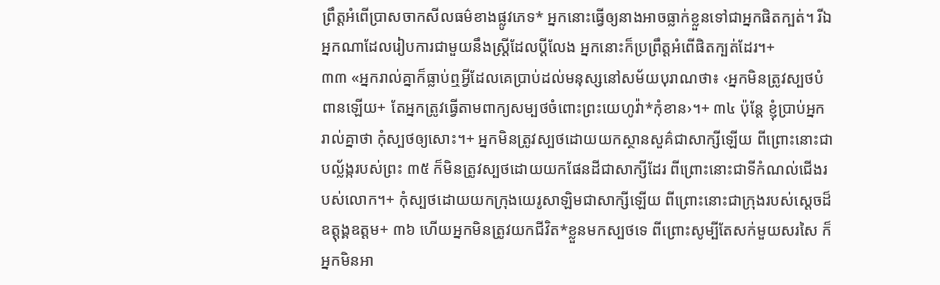ព្រឹត្តអំពើប្រាសចាកសីលធម៌ខាងផ្លូវភេទ* អ្នកនោះធ្វើឲ្យនាងអាចធ្លាក់ខ្លួនទៅជាអ្នកផិតក្បត់។ រីឯអ្នកណាដែលរៀបការជាមួយនឹងស្ត្រីដែលប្ដីលែង អ្នកនោះក៏ប្រព្រឹត្តអំពើផិតក្បត់ដែរ។+
៣៣ «អ្នករាល់គ្នាក៏ធ្លាប់ឮអ្វីដែលគេប្រាប់ដល់មនុស្សនៅសម័យបុរាណថា៖ ‹អ្នកមិនត្រូវស្បថបំពានឡើយ+ តែអ្នកត្រូវធ្វើតាមពាក្យសម្បថចំពោះព្រះយេហូវ៉ា*កុំខាន›។+ ៣៤ ប៉ុន្តែ ខ្ញុំប្រាប់អ្នករាល់គ្នាថា កុំស្បថឲ្យសោះ។+ អ្នកមិនត្រូវស្បថដោយយកស្ថានសួគ៌ជាសាក្សីឡើយ ពីព្រោះនោះជាបល្ល័ង្ករបស់ព្រះ ៣៥ ក៏មិនត្រូវស្បថដោយយកផែនដីជាសាក្សីដែរ ពីព្រោះនោះជាទីកំណល់ជើងរបស់លោក។+ កុំស្បថដោយយកក្រុងយេរូសាឡិមជាសាក្សីឡើយ ពីព្រោះនោះជាក្រុងរបស់ស្ដេចដ៏ឧត្ដុង្គឧត្ដម+ ៣៦ ហើយអ្នកមិនត្រូវយកជីវិត*ខ្លួនមកស្បថទេ ពីព្រោះសូម្បីតែសក់មួយសរសៃ ក៏អ្នកមិនអា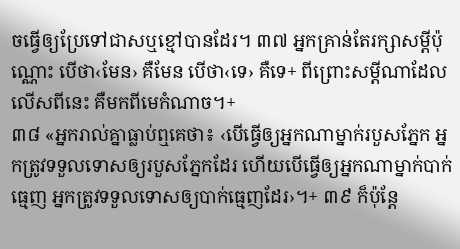ចធ្វើឲ្យប្រែទៅជាសឬខ្មៅបានដែរ។ ៣៧ អ្នកគ្រាន់តែរក្សាសម្ដីប៉ុណ្ណោះ បើថា‹មែន› គឺមែន បើថា‹ទេ› គឺទេ+ ពីព្រោះសម្ដីណាដែលលើសពីនេះ គឺមកពីមេកំណាច។+
៣៨ «អ្នករាល់គ្នាធ្លាប់ឮគេថា៖ ‹បើធ្វើឲ្យអ្នកណាម្នាក់របួសភ្នែក អ្នកត្រូវទទួលទោសឲ្យរបួសភ្នែកដែរ ហើយបើធ្វើឲ្យអ្នកណាម្នាក់បាក់ធ្មេញ អ្នកត្រូវទទួលទោសឲ្យបាក់ធ្មេញដែរ›។+ ៣៩ ក៏ប៉ុន្តែ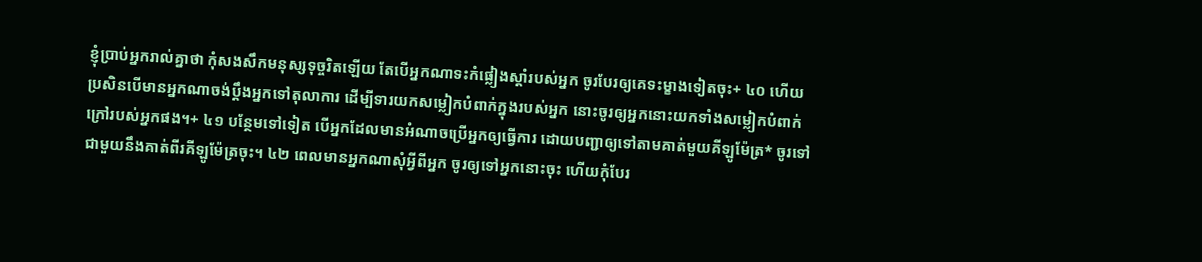ខ្ញុំប្រាប់អ្នករាល់គ្នាថា កុំសងសឹកមនុស្សទុច្ចរិតឡើយ តែបើអ្នកណាទះកំផ្លៀងស្ដាំរបស់អ្នក ចូរបែរឲ្យគេទះម្ខាងទៀតចុះ+ ៤០ ហើយប្រសិនបើមានអ្នកណាចង់ប្ដឹងអ្នកទៅតុលាការ ដើម្បីទារយកសម្លៀកបំពាក់ក្នុងរបស់អ្នក នោះចូរឲ្យអ្នកនោះយកទាំងសម្លៀកបំពាក់ក្រៅរបស់អ្នកផង។+ ៤១ បន្ថែមទៅទៀត បើអ្នកដែលមានអំណាចប្រើអ្នកឲ្យធ្វើការ ដោយបញ្ជាឲ្យទៅតាមគាត់មួយគីឡូម៉ែត្រ* ចូរទៅជាមួយនឹងគាត់ពីរគីឡូម៉ែត្រចុះ។ ៤២ ពេលមានអ្នកណាសុំអ្វីពីអ្នក ចូរឲ្យទៅអ្នកនោះចុះ ហើយកុំបែរ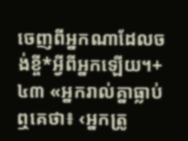ចេញពីអ្នកណាដែលចង់ខ្ចី*អ្វីពីអ្នកឡើយ។+
៤៣ «អ្នករាល់គ្នាធ្លាប់ឮគេថា៖ ‹អ្នកត្រូ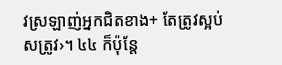វស្រឡាញ់អ្នកជិតខាង+ តែត្រូវស្អប់សត្រូវ›។ ៤៤ ក៏ប៉ុន្តែ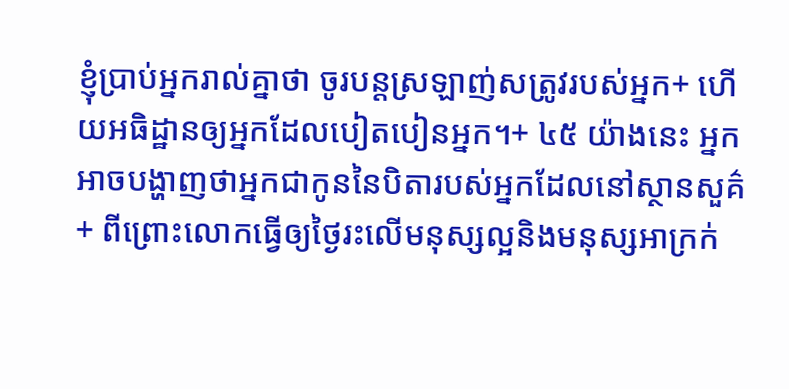ខ្ញុំប្រាប់អ្នករាល់គ្នាថា ចូរបន្តស្រឡាញ់សត្រូវរបស់អ្នក+ ហើយអធិដ្ឋានឲ្យអ្នកដែលបៀតបៀនអ្នក។+ ៤៥ យ៉ាងនេះ អ្នកអាចបង្ហាញថាអ្នកជាកូននៃបិតារបស់អ្នកដែលនៅស្ថានសួគ៌+ ពីព្រោះលោកធ្វើឲ្យថ្ងៃរះលើមនុស្សល្អនិងមនុស្សអាក្រក់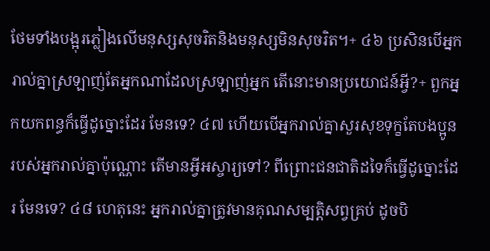ថែមទាំងបង្អុរភ្លៀងលើមនុស្សសុចរិតនិងមនុស្សមិនសុចរិត។+ ៤៦ ប្រសិនបើអ្នករាល់គ្នាស្រឡាញ់តែអ្នកណាដែលស្រឡាញ់អ្នក តើនោះមានប្រយោជន៍អ្វី?+ ពួកអ្នកយកពន្ធក៏ធ្វើដូច្នោះដែរ មែនទេ? ៤៧ ហើយបើអ្នករាល់គ្នាសួរសុខទុក្ខតែបងប្អូនរបស់អ្នករាល់គ្នាប៉ុណ្ណោះ តើមានអ្វីអស្ចារ្យទៅ? ពីព្រោះជនជាតិដទៃក៏ធ្វើដូច្នោះដែរ មែនទេ? ៤៨ ហេតុនេះ អ្នករាល់គ្នាត្រូវមានគុណសម្បត្តិសព្វគ្រប់ ដូចបិ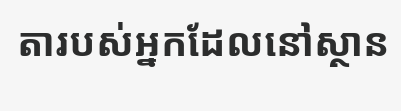តារបស់អ្នកដែលនៅស្ថាន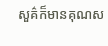សួគ៌ក៏មានគុណស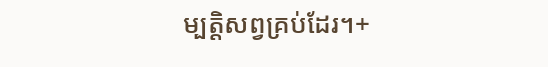ម្បត្តិសព្វគ្រប់ដែរ។+